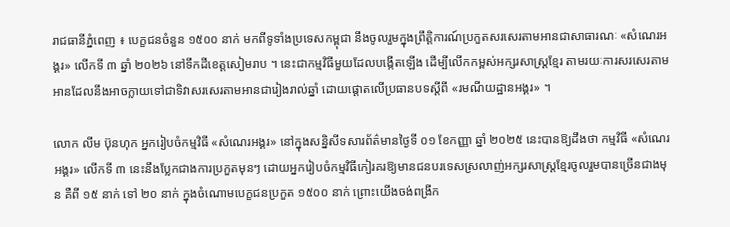រាជធានីភ្នំពេញ ៖ បេក្ខជនចំនួន ១៥០០ នាក់ មកពីទូទាំងប្រទេសកម្ពុជា នឹងចូលរួមក្នុងព្រឹត្តិការណ៍ប្រកួតសរសេរតាមអានជាសាធារណៈ «សំណេរអង្គរ» លើកទី ៣ ឆ្នាំ ២០២៦ នៅទឹកដីខេត្តសៀមរាប ។ នេះជាកម្មវិធីមួយដែលបង្កើតឡើង ដើម្បីលើកកម្ពស់អក្សរសាស្ត្រខ្មែរ តាមរយៈការសរសេរតាមអានដែលនឹងអាចក្លាយទៅជាទិវាសរសេរតាមអានជារៀងរាល់ឆ្នាំ ដោយផ្តោតលើប្រធានបទស្ដីពី «រមណីយដ្ឋានអង្គរ» ។

លោក លីម ប៊ុនហុក អ្នករៀបចំកម្មវិធី «សំណេរអង្គរ» នៅក្នុងសន្និសីទសារព័ត៌មានថ្ងៃទី ០១ ខែកញ្ញា ឆ្នាំ ២០២៥ នេះបានឱ្យដឹងថា កម្មវិធី «សំណេរអង្គរ» លើកទី ៣ នេះនឹងប្លែកជាងការប្រកួតមុនៗ ដោយអ្នករៀបចំកម្មវិធីកៀរគរឱ្យមានជនបរទេសស្រលាញ់អក្សរសាស្ត្រខ្មែរចូលរួមបានច្រើនជាងមុន គឺពី ១៥ នាក់ ទៅ ២០ នាក់ ក្នុងចំណោមបេក្ខជនប្រកួត ១៥០០ នាក់ ព្រោះយើងចង់ពង្រីក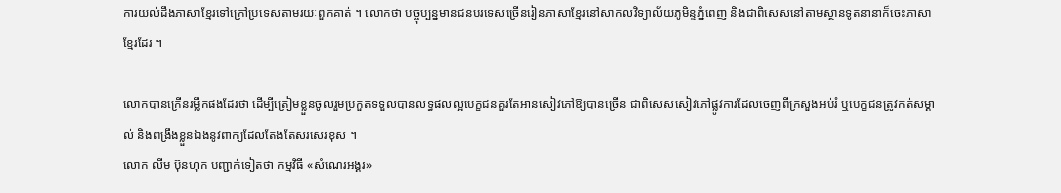ការយល់ដឹងភាសាខ្មែរទៅក្រៅប្រទេសតាមរយៈពួកគាត់ ។ លោកថា បច្ចុប្បន្នមានជនបរទេសច្រើនរៀនភាសាខ្មែរនៅសាកលវិទ្យាល័យភូមិន្ទភ្នំពេញ និងជាពិសេសនៅតាមស្ថានទូតនានាក៏ចេះភាសាខ្មែរដែរ ។

លោកបានក្រើនរម្លឹកផងដែរថា ដើម្បីត្រៀមខ្លួនចូលរួមប្រកួតទទួលបានលទ្ធផលល្អបេក្ខជនគួរតែអានសៀវភៅឱ្យបានច្រើន ជាពិសេសសៀវភៅផ្លូវការដែលចេញពីក្រសួងអប់រំ ឬបេក្ខជនត្រូវកត់សម្គាល់ និងពង្រឹងខ្លួនឯងនូវពាក្យដែលតែងតែសរសេរខុស ។
លោក លីម ប៊ុនហុក បញ្ជាក់ទៀតថា កម្មវិធី «សំណេរអង្គរ»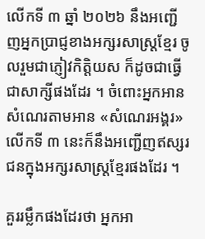លើកទី ៣ ឆ្នាំ ២០២៦ នឹងអញ្ជើញអ្នកប្រាជ្ញខាងអក្សរសាស្ត្រខ្មែរ ចូលរួមជាភ្ញៀវកិត្តិយស ក៏ដូចជាធ្វើជាសាក្សីផងដែរ ។ ចំពោះអ្នកអានសំណេរតាមអាន «សំណេរអង្គរ» លើកទី ៣ នេះក៏នឹងអញ្ជើញឥស្សរជនក្នុងអក្សរសាស្ត្រខ្មែរផងដែរ ។

គួររម្លឹកផងដែរថា អ្នកអា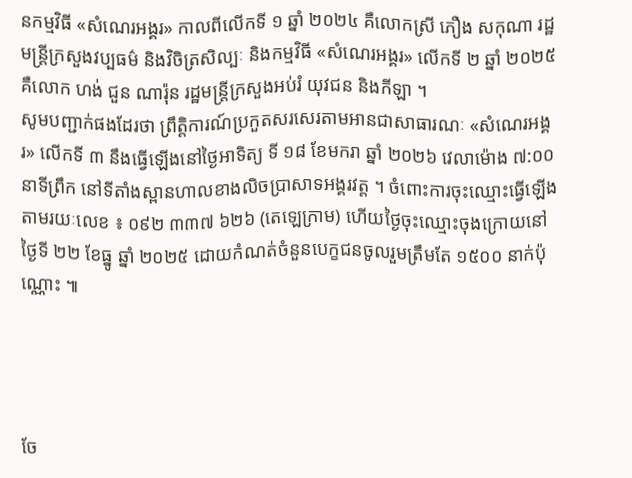នកម្មវិធី «សំណេរអង្គរ» កាលពីលើកទី ១ ឆ្នាំ ២០២៤ គឺលោកស្រី ភឿង សកុណា រដ្ឋមន្ត្រីក្រសួងវប្បធម៌ និងវិចិត្រសិល្បៈ និងកម្មវិធី «សំណេរអង្គរ» លើកទី ២ ឆ្នាំ ២០២៥ គឺលោក ហង់ ជួន ណារ៉ុន រដ្ឋមន្ត្រីក្រសួងអប់រំ យុវជន និងកីឡា ។
សូមបញ្ជាក់ផងដែរថា ព្រឹត្តិការណ៍ប្រកួតសរសេរតាមអានជាសាធារណៈ «សំណេរអង្គរ» លើកទី ៣ នឹងធ្វើឡើងនៅថ្ងៃអាទិត្យ ទី ១៨ ខែមករា ឆ្នាំ ២០២៦ វេលាម៉ោង ៧:០០នាទីព្រឹក នៅទីតាំងស្ពានហាលខាងលិចប្រាសាទអង្គរវត្ត ។ ចំពោះការចុះឈ្មោះធ្វើឡើងតាមរយៈលេខ ៖ ០៩២ ៣៣៧ ៦២៦ (តេឡេក្រាម) ហើយថ្ងៃចុះឈ្មោះចុងក្រោយនៅថ្ងៃទី ២២ ខែធ្នូ ឆ្នាំ ២០២៥ ដោយកំណត់ចំនួនបេក្ខជនចូលរួមត្រឹមតែ ១៥០០ នាក់ប៉ុណ្ណោះ ៕




ចែ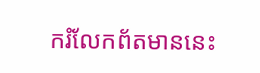ករំលែកព័តមាននេះ